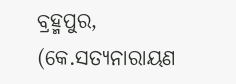ବ୍ରହ୍ମପୁର, (କେ.ସତ୍ୟନାରାୟଣ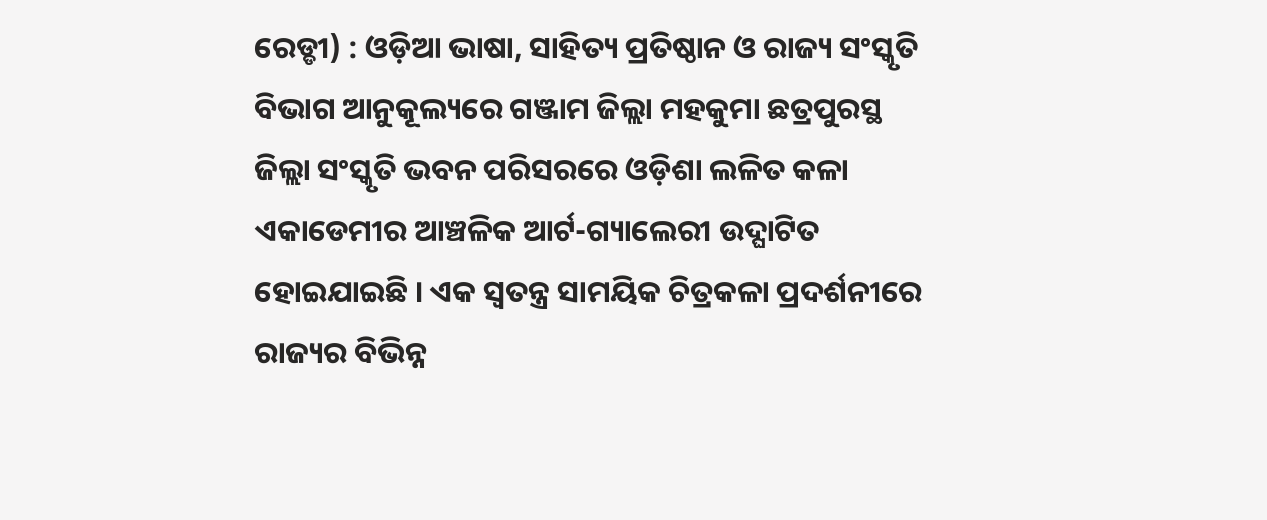ରେଡ୍ଡୀ) : ଓଡ଼ିଆ ଭାଷା, ସାହିତ୍ୟ ପ୍ରତିଷ୍ଠାନ ଓ ରାଜ୍ୟ ସଂସ୍କୃତି ବିଭାଗ ଆନୁକୂଲ୍ୟରେ ଗଞ୍ଜାମ ଜିଲ୍ଲା ମହକୁମା ଛତ୍ରପୁରସ୍ଥ ଜିଲ୍ଲା ସଂସ୍କୃତି ଭବନ ପରିସରରେ ଓଡ଼ିଶା ଲଳିତ କଳା ଏକାଡେମୀର ଆଞ୍ଚଳିକ ଆର୍ଟ-ଗ୍ୟାଲେରୀ ଉଦ୍ଘାଟିତ ହୋଇଯାଇଛି । ଏକ ସ୍ୱତନ୍ତ୍ର ସାମୟିକ ଚିତ୍ରକଳା ପ୍ରଦର୍ଶନୀରେ ରାଜ୍ୟର ବିଭିନ୍ନ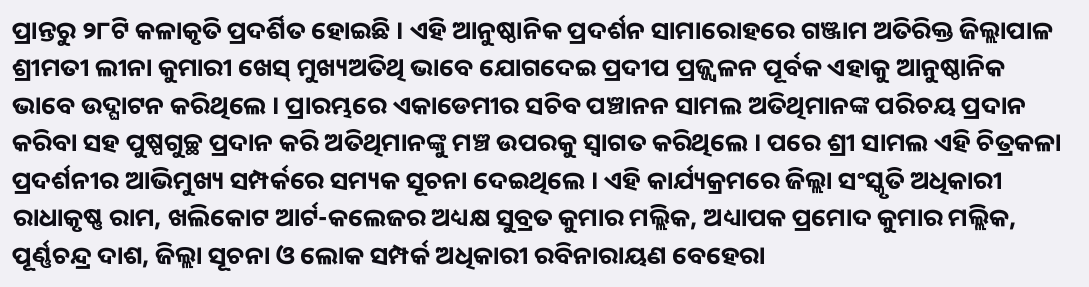ପ୍ରାନ୍ତରୁ ୨୮ଟି କଳାକୃତି ପ୍ରଦର୍ଶିତ ହୋଇଛି । ଏହି ଆନୁଷ୍ଠାନିକ ପ୍ରଦର୍ଶନ ସାମାରୋହରେ ଗଞ୍ଜାମ ଅତିରିକ୍ତ ଜିଲ୍ଲାପାଳ ଶ୍ରୀମତୀ ଲୀନା କୁମାରୀ ଖେସ୍ ମୁଖ୍ୟଅତିଥି ଭାବେ ଯୋଗଦେଇ ପ୍ରଦୀପ ପ୍ରଜ୍ଜ୍ୱଳନ ପୂର୍ବକ ଏହାକୁ ଆନୁଷ୍ଠାନିକ ଭାବେ ଉଦ୍ଘାଟନ କରିଥିଲେ । ପ୍ରାରମ୍ଭରେ ଏକାଡେମୀର ସଚିବ ପଞ୍ଚାନନ ସାମଲ ଅତିଥିମାନଙ୍କ ପରିଚୟ ପ୍ରଦାନ କରିବା ସହ ପୁଷ୍ପଗୁଚ୍ଛ ପ୍ରଦାନ କରି ଅତିଥିମାନଙ୍କୁ ମଞ୍ଚ ଉପରକୁ ସ୍ୱାଗତ କରିଥିଲେ । ପରେ ଶ୍ରୀ ସାମଲ ଏହି ଚିତ୍ରକଳା ପ୍ରଦର୍ଶନୀର ଆଭିମୁଖ୍ୟ ସମ୍ପର୍କରେ ସମ୍ୟକ ସୂଚନା ଦେଇଥିଲେ । ଏହି କାର୍ଯ୍ୟକ୍ରମରେ ଜିଲ୍ଲା ସଂସ୍କୃତି ଅଧିକାରୀ ରାଧାକୃଷ୍ଣ ରାମ, ଖଲିକୋଟ ଆର୍ଟ-କଲେଜର ଅଧ୍ୟକ୍ଷ ସୁବ୍ରତ କୁମାର ମଲ୍ଲିକ, ଅଧ୍ୟାପକ ପ୍ରମୋଦ କୁମାର ମଲ୍ଲିକ, ପୂର୍ଣ୍ଣଚନ୍ଦ୍ର ଦାଶ, ଜିଲ୍ଲା ସୂଚନା ଓ ଲୋକ ସମ୍ପର୍କ ଅଧିକାରୀ ରବିନାରାୟଣ ବେହେରା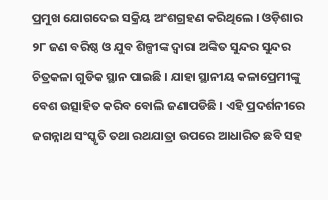ପ୍ରମୁଖ ଯୋଗଦେଇ ସକ୍ରିୟ ଅଂଶଗ୍ରହଣ କରିଥିଲେ । ଓଡ଼ିଶାର ୨୮ ଜଣ ବରିଷ୍ଠ ଓ ଯୁବ ଶିଳ୍ପୀଙ୍କ ଦ୍ୱାରା ଅଙ୍କିତ ସୁନ୍ଦର ସୁନ୍ଦର ଚିତ୍ରକଳା ଗୁଡିକ ସ୍ଥାନ ପାଇଛି । ଯାହା ସ୍ଥାନୀୟ କଳାପ୍ରେମୀଙ୍କୁ ବେଶ ଉତ୍ସାହିତ କରିବ ବୋଲି ଜଣାପଡିଛି । ଏହି ପ୍ରଦର୍ଶନୀରେ ଜଗନ୍ନାଥ ସଂସ୍କୃତି ତଥା ରଥଯାତ୍ରା ଉପରେ ଆଧାରିତ ଛବି ସହ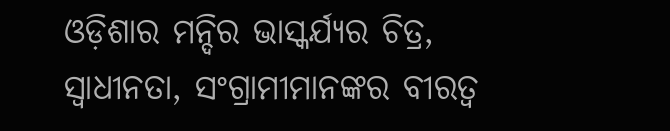ଓଡ଼ିଶାର ମନ୍ଦିର ଭାସ୍କର୍ଯ୍ୟର ଚିତ୍ର, ସ୍ଵାଧୀନତା, ସଂଗ୍ରାମୀମାନଙ୍କର ବୀରତ୍ଵ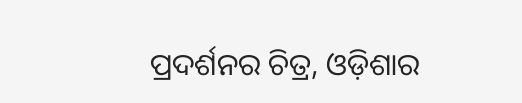ପ୍ରଦର୍ଶନର ଚିତ୍ର, ଓଡ଼ିଶାର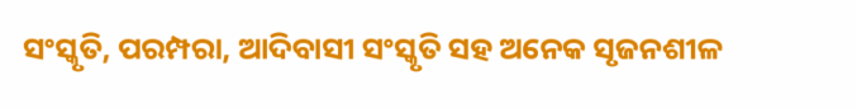ସଂସ୍କୃତି, ପରମ୍ପରା, ଆଦିବାସୀ ସଂସ୍କୃତି ସହ ଅନେକ ସୃଜନଶୀଳ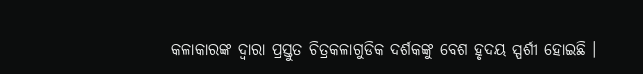କଳାକାରଙ୍କ ଦ୍ଵାରା ପ୍ରସ୍ତୁତ ଚିତ୍ରକଳାଗୁଡିକ ଦର୍ଶକଙ୍କୁ ବେଶ ହୃଦୟ ସ୍ପର୍ଶୀ ହୋଇଛି ।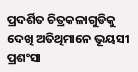ପ୍ରଦର୍ଶିତ ଚିତ୍ରକଳାଗୁଡିକୁ ଦେଖି ଅତିଥିମାନେ ଭୂୟସୀ ପ୍ରଶଂସା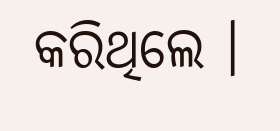କରିଥିଲେ ।